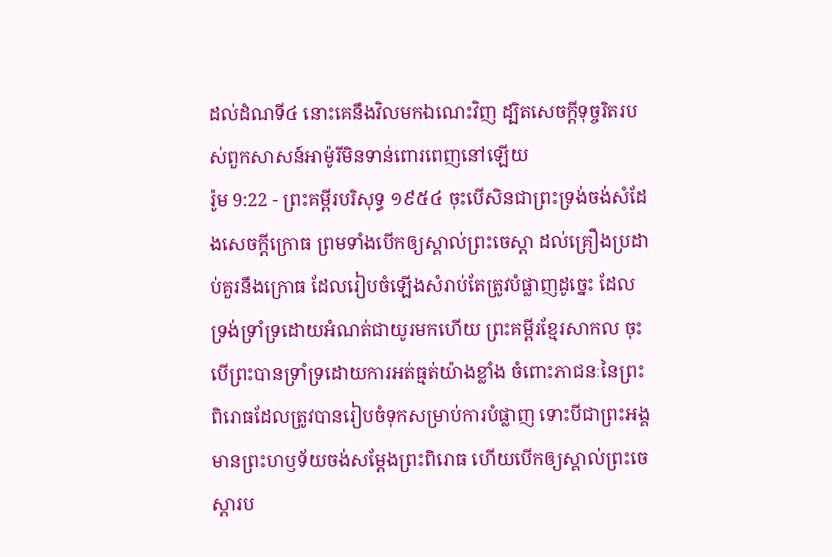ដល់ដំណទី៤ នោះគេនឹងវិលមកឯណេះវិញ ដ្បិតសេចក្ដីទុច្ចរិតរបស់ពួកសាសន៍អាម៉ូរីមិនទាន់ពោរពេញនៅឡើយ
រ៉ូម 9:22 - ព្រះគម្ពីរបរិសុទ្ធ ១៩៥៤ ចុះបើសិនជាព្រះទ្រង់ចង់សំដែងសេចក្ដីក្រោធ ព្រមទាំងបើកឲ្យស្គាល់ព្រះចេស្តា ដល់គ្រឿងប្រដាប់គួរនឹងក្រោធ ដែលរៀបចំឡើងសំរាប់តែត្រូវបំផ្លាញដូច្នេះ ដែលទ្រង់ទ្រាំទ្រដោយអំណត់ជាយូរមកហើយ ព្រះគម្ពីរខ្មែរសាកល ចុះបើព្រះបានទ្រាំទ្រដោយការអត់ធ្មត់យ៉ាងខ្លាំង ចំពោះភាជនៈនៃព្រះពិរោធដែលត្រូវបានរៀបចំទុកសម្រាប់ការបំផ្លាញ ទោះបីជាព្រះអង្គមានព្រះហឫទ័យចង់សម្ដែងព្រះពិរោធ ហើយបើកឲ្យស្គាល់ព្រះចេស្ដារប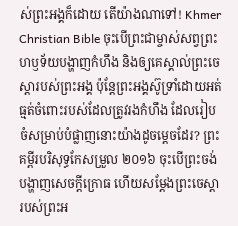ស់ព្រះអង្គក៏ដោយ តើយ៉ាងណាទៅ! Khmer Christian Bible ចុះបើព្រះជាម្ចាស់សព្វព្រះហឫទ័យបង្ហាញកំហឹង និងឲ្យគេស្គាល់ព្រះចេស្ដារបស់ព្រះអង្គ ប៉ុន្ដែព្រះអង្គស៊ូទ្រាំដោយអត់ធ្មត់ចំពោះរបស់ដែលត្រូវរងកំហឹង ដែលរៀបចំសម្រាប់បំផ្លាញនោះយ៉ាងដូចម្ដេចដែរ? ព្រះគម្ពីរបរិសុទ្ធកែសម្រួល ២០១៦ ចុះបើព្រះចង់បង្ហាញសេចក្តីក្រោធ ហើយសម្ដែងព្រះចេស្តារបស់ព្រះអ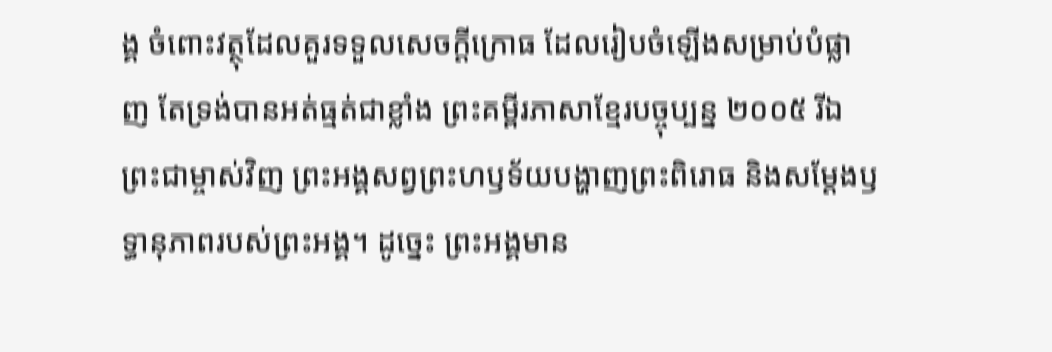ង្គ ចំពោះវត្ថុដែលគួរទទួលសេចក្ដីក្រោធ ដែលរៀបចំឡើងសម្រាប់បំផ្លាញ តែទ្រង់បានអត់ធ្មត់ជាខ្លាំង ព្រះគម្ពីរភាសាខ្មែរបច្ចុប្បន្ន ២០០៥ រីឯព្រះជាម្ចាស់វិញ ព្រះអង្គសព្វព្រះហឫទ័យបង្ហាញព្រះពិរោធ និងសម្តែងឫទ្ធានុភាពរបស់ព្រះអង្គ។ ដូច្នេះ ព្រះអង្គមាន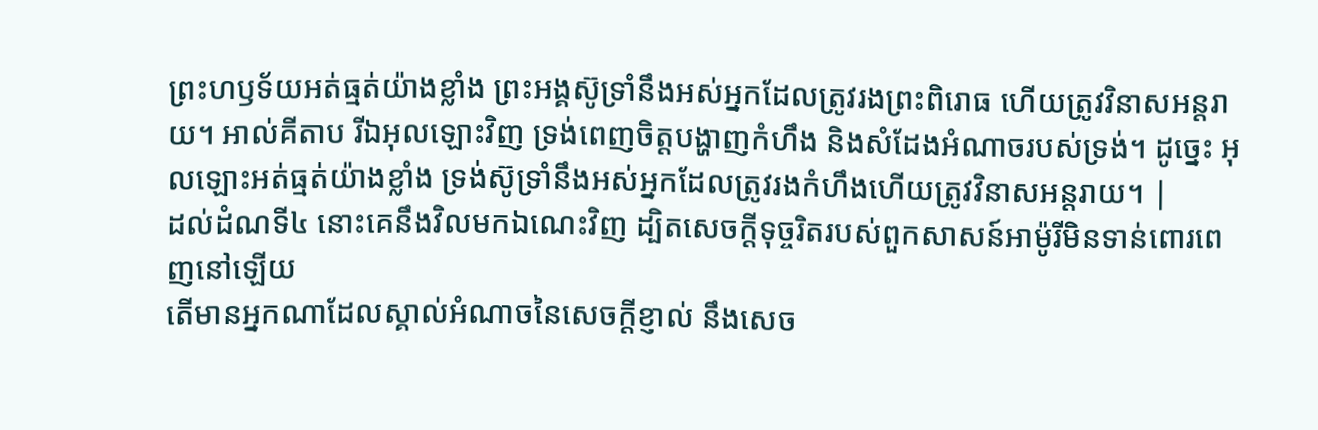ព្រះហឫទ័យអត់ធ្មត់យ៉ាងខ្លាំង ព្រះអង្គស៊ូទ្រាំនឹងអស់អ្នកដែលត្រូវរងព្រះពិរោធ ហើយត្រូវវិនាសអន្តរាយ។ អាល់គីតាប រីឯអុលឡោះវិញ ទ្រង់ពេញចិត្តបង្ហាញកំហឹង និងសំដែងអំណាចរបស់ទ្រង់។ ដូច្នេះ អុលឡោះអត់ធ្មត់យ៉ាងខ្លាំង ទ្រង់ស៊ូទ្រាំនឹងអស់អ្នកដែលត្រូវរងកំហឹងហើយត្រូវវិនាសអន្ដរាយ។ |
ដល់ដំណទី៤ នោះគេនឹងវិលមកឯណេះវិញ ដ្បិតសេចក្ដីទុច្ចរិតរបស់ពួកសាសន៍អាម៉ូរីមិនទាន់ពោរពេញនៅឡើយ
តើមានអ្នកណាដែលស្គាល់អំណាចនៃសេចក្ដីខ្ញាល់ នឹងសេច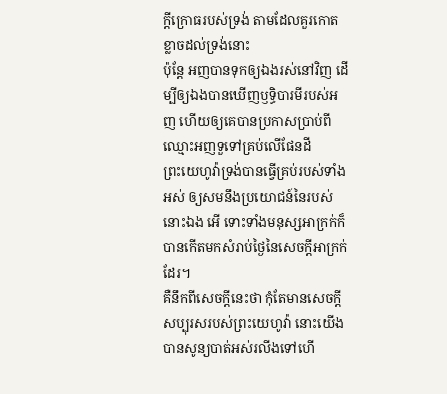ក្ដីក្រោធរបស់ទ្រង់ តាមដែលគួរកោតខ្លាចដល់ទ្រង់នោះ
ប៉ុន្តែ អញបានទុកឲ្យឯងរស់នៅវិញ ដើម្បីឲ្យឯងបានឃើញឫទ្ធិបារមីរបស់អញ ហើយឲ្យគេបានប្រកាសប្រាប់ពីឈ្មោះអញទួទៅគ្រប់លើផែនដី
ព្រះយេហូវ៉ាទ្រង់បានធ្វើគ្រប់របស់ទាំងអស់ ឲ្យសមនឹងប្រយោជន៍នៃរបស់នោះឯង អើ ទោះទាំងមនុស្សអាក្រក់ក៏បានកើតមកសំរាប់ថ្ងៃនៃសេចក្ដីអាក្រក់ដែរ។
គឺនឹកពីសេចក្ដីនេះថា កុំតែមានសេចក្ដីសប្បុរសរបស់ព្រះយេហូវ៉ា នោះយើងបានសូន្យបាត់អស់រលីងទៅហើ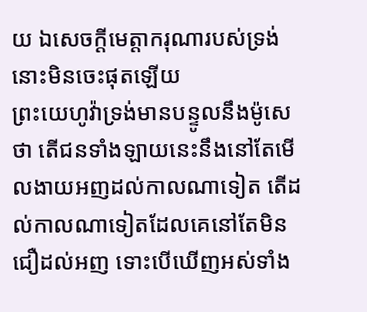យ ឯសេចក្ដីមេត្តាករុណារបស់ទ្រង់ នោះមិនចេះផុតឡើយ
ព្រះយេហូវ៉ាទ្រង់មានបន្ទូលនឹងម៉ូសេថា តើជនទាំងឡាយនេះនឹងនៅតែមើលងាយអញដល់កាលណាទៀត តើដល់កាលណាទៀតដែលគេនៅតែមិនជឿដល់អញ ទោះបើឃើញអស់ទាំង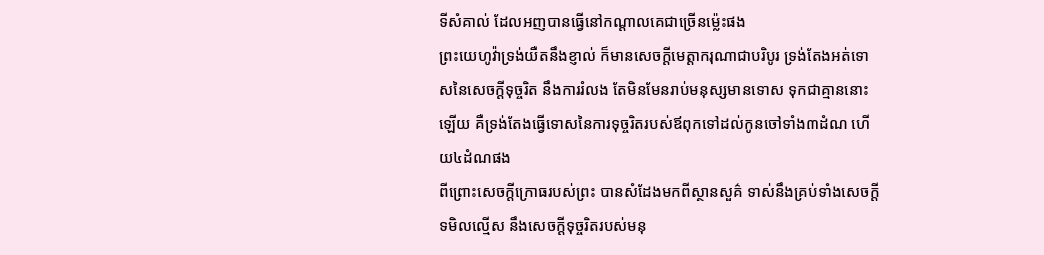ទីសំគាល់ ដែលអញបានធ្វើនៅកណ្តាលគេជាច្រើនម៉្លេះផង
ព្រះយេហូវ៉ាទ្រង់យឺតនឹងខ្ញាល់ ក៏មានសេចក្ដីមេត្តាករុណាជាបរិបូរ ទ្រង់តែងអត់ទោសនៃសេចក្ដីទុច្ចរិត នឹងការរំលង តែមិនមែនរាប់មនុស្សមានទោស ទុកជាគ្មាននោះឡើយ គឺទ្រង់តែងធ្វើទោសនៃការទុច្ចរិតរបស់ឪពុកទៅដល់កូនចៅទាំង៣ដំណ ហើយ៤ដំណផង
ពីព្រោះសេចក្ដីក្រោធរបស់ព្រះ បានសំដែងមកពីស្ថានសួគ៌ ទាស់នឹងគ្រប់ទាំងសេចក្ដីទមិលល្មើស នឹងសេចក្ដីទុច្ចរិតរបស់មនុ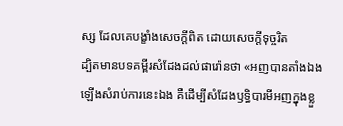ស្ស ដែលគេបង្ខាំងសេចក្ដីពិត ដោយសេចក្ដីទុច្ចរិត
ដ្បិតមានបទគម្ពីរសំដែងដល់ផារ៉ោនថា «អញបានតាំងឯងឡើងសំរាប់ការនេះឯង គឺដើម្បីសំដែងឫទ្ធិបារមីអញក្នុងខ្លួ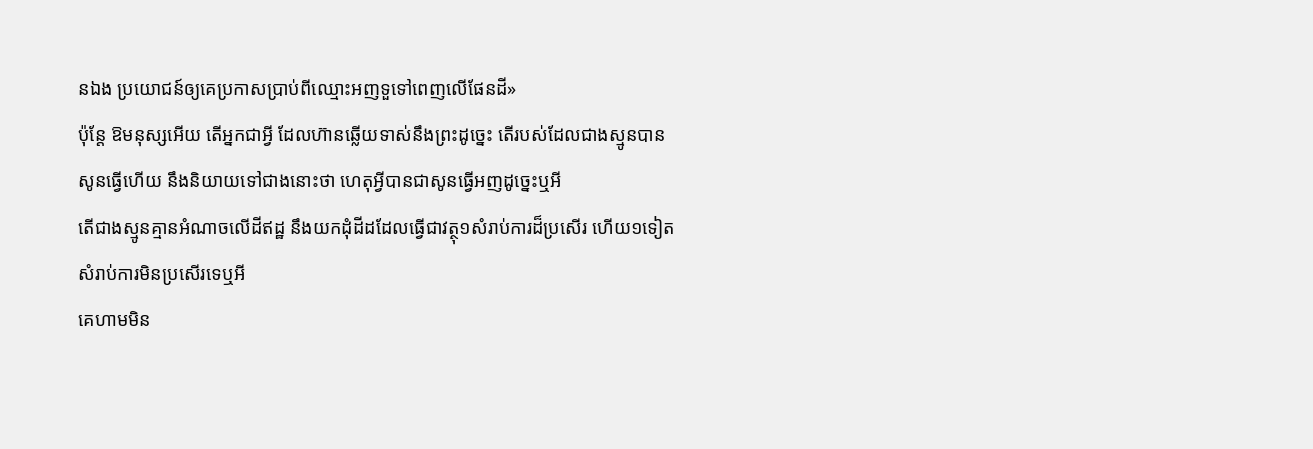នឯង ប្រយោជន៍ឲ្យគេប្រកាសប្រាប់ពីឈ្មោះអញទួទៅពេញលើផែនដី»
ប៉ុន្តែ ឱមនុស្សអើយ តើអ្នកជាអ្វី ដែលហ៊ានឆ្លើយទាស់នឹងព្រះដូច្នេះ តើរបស់ដែលជាងស្មូនបានសូនធ្វើហើយ នឹងនិយាយទៅជាងនោះថា ហេតុអ្វីបានជាសូនធ្វើអញដូច្នេះឬអី
តើជាងស្មូនគ្មានអំណាចលើដីឥដ្ឋ នឹងយកដុំដីដដែលធ្វើជាវត្ថុ១សំរាប់ការដ៏ប្រសើរ ហើយ១ទៀតសំរាប់ការមិនប្រសើរទេឬអី
គេហាមមិន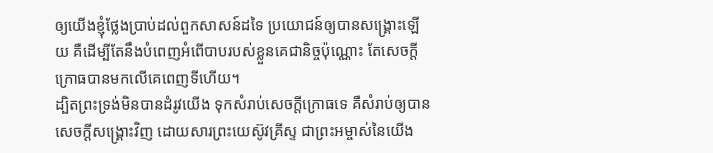ឲ្យយើងខ្ញុំថ្លែងប្រាប់ដល់ពួកសាសន៍ដទៃ ប្រយោជន៍ឲ្យបានសង្គ្រោះឡើយ គឺដើម្បីតែនឹងបំពេញអំពើបាបរបស់ខ្លួនគេជានិច្ចប៉ុណ្ណោះ តែសេចក្ដីក្រោធបានមកលើគេពេញទីហើយ។
ដ្បិតព្រះទ្រង់មិនបានដំរូវយើង ទុកសំរាប់សេចក្ដីក្រោធទេ គឺសំរាប់ឲ្យបានសេចក្ដីសង្គ្រោះវិញ ដោយសារព្រះយេស៊ូវគ្រីស្ទ ជាព្រះអម្ចាស់នៃយើង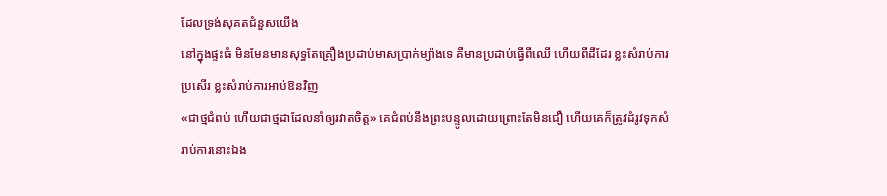ដែលទ្រង់សុគតជំនួសយើង
នៅក្នុងផ្ទះធំ មិនមែនមានសុទ្ធតែគ្រឿងប្រដាប់មាសប្រាក់ម្យ៉ាងទេ គឺមានប្រដាប់ធ្វើពីឈើ ហើយពីដីដែរ ខ្លះសំរាប់ការប្រសើរ ខ្លះសំរាប់ការអាប់ឱនវិញ
«ជាថ្មជំពប់ ហើយជាថ្មដាដែលនាំឲ្យរវាតចិត្ត» គេជំពប់នឹងព្រះបន្ទូលដោយព្រោះតែមិនជឿ ហើយគេក៏ត្រូវដំរូវទុកសំរាប់ការនោះឯង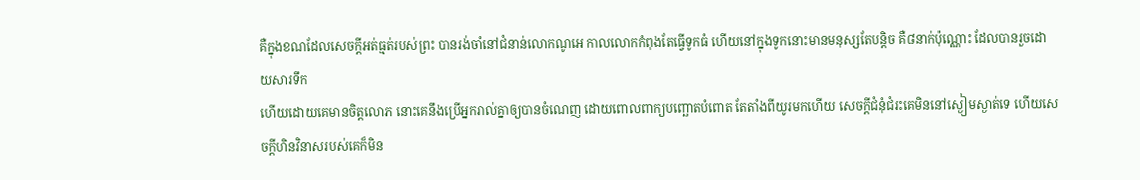គឺក្នុងខណដែលសេចក្ដីអត់ធ្មត់របស់ព្រះ បានរង់ចាំនៅជំនាន់លោកណូអេ កាលលោកកំពុងតែធ្វើទូកធំ ហើយនៅក្នុងទូកនោះមានមនុស្សតែបន្តិច គឺ៨នាក់ប៉ុណ្ណោះ ដែលបានរួចដោយសារទឹក
ហើយដោយគេមានចិត្តលោភ នោះគេនឹងប្រើអ្នករាល់គ្នាឲ្យបានចំណេញ ដោយពោលពាក្យបញ្ឆោតបំពោត តែតាំងពីយូរមកហើយ សេចក្ដីជំនុំជំរះគេមិននៅស្ងៀមស្ងាត់ទេ ហើយសេចក្ដីហិនវិនាសរបស់គេក៏មិន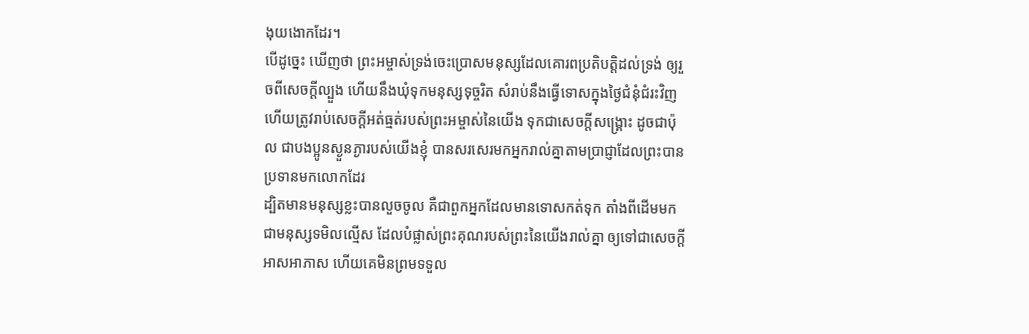ងុយងោកដែរ។
បើដូច្នេះ ឃើញថា ព្រះអម្ចាស់ទ្រង់ចេះប្រោសមនុស្សដែលគោរពប្រតិបត្តិដល់ទ្រង់ ឲ្យរួចពីសេចក្ដីល្បួង ហើយនឹងឃុំទុកមនុស្សទុច្ចរិត សំរាប់នឹងធ្វើទោសក្នុងថ្ងៃជំនុំជំរះវិញ
ហើយត្រូវរាប់សេចក្ដីអត់ធ្មត់របស់ព្រះអម្ចាស់នៃយើង ទុកជាសេចក្ដីសង្គ្រោះ ដូចជាប៉ុល ជាបងប្អូនស្ងួនភ្ងារបស់យើងខ្ញុំ បានសរសេរមកអ្នករាល់គ្នាតាមប្រាជ្ញាដែលព្រះបានប្រទានមកលោកដែរ
ដ្បិតមានមនុស្សខ្លះបានលួចចូល គឺជាពួកអ្នកដែលមានទោសកត់ទុក តាំងពីដើមមក ជាមនុស្សទមិលល្មើស ដែលបំផ្លាស់ព្រះគុណរបស់ព្រះនៃយើងរាល់គ្នា ឲ្យទៅជាសេចក្ដីអាសអាភាស ហើយគេមិនព្រមទទួល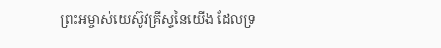ព្រះអម្ចាស់យេស៊ូវគ្រីស្ទនៃយើង ដែលទ្រ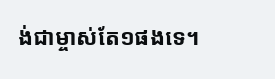ង់ជាម្ចាស់តែ១ផងទេ។